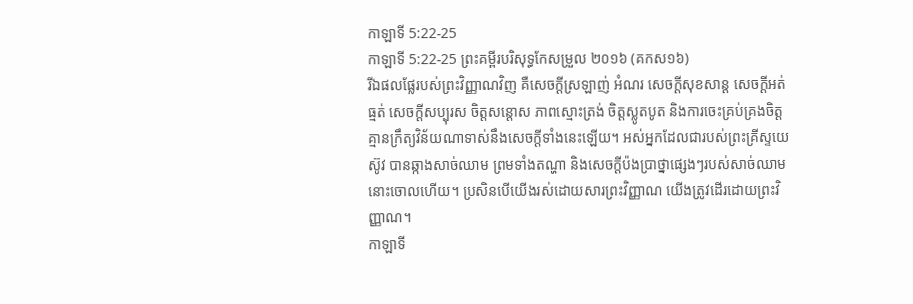កាឡាទី 5:22-25
កាឡាទី 5:22-25 ព្រះគម្ពីរបរិសុទ្ធកែសម្រួល ២០១៦ (គកស១៦)
រីឯផលផ្លែរបស់ព្រះវិញ្ញាណវិញ គឺសេចក្ដីស្រឡាញ់ អំណរ សេចក្ដីសុខសាន្ត សេចក្ដីអត់ធ្មត់ សេចក្ដីសប្បុរស ចិត្តសន្ដោស ភាពស្មោះត្រង់ ចិត្តស្លូតបូត និងការចេះគ្រប់គ្រងចិត្ត គ្មានក្រឹត្យវិន័យណាទាស់នឹងសេចក្ដីទាំងនេះឡើយ។ អស់អ្នកដែលជារបស់ព្រះគ្រីស្ទយេស៊ូវ បានឆ្កាងសាច់ឈាម ព្រមទាំងតណ្ហា និងសេចក្ដីប៉ងប្រាថ្នាផ្សេងៗរបស់សាច់ឈាមនោះចោលហើយ។ ប្រសិនបើយើងរស់ដោយសារព្រះវិញ្ញាណ យើងត្រូវដើរដោយព្រះវិញ្ញាណ។
កាឡាទី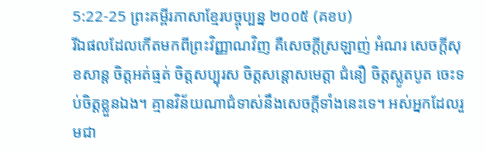5:22-25 ព្រះគម្ពីរភាសាខ្មែរបច្ចុប្បន្ន ២០០៥ (គខប)
រីឯផលដែលកើតមកពីព្រះវិញ្ញាណវិញ គឺសេចក្ដីស្រឡាញ់ អំណរ សេចក្ដីសុខសាន្ត ចិត្តអត់ធ្មត់ ចិត្តសប្បុរស ចិត្តសន្ដោសមេត្តា ជំនឿ ចិត្តស្លូតបូត ចេះទប់ចិត្តខ្លួនឯង។ គ្មានវិន័យណាជំទាស់នឹងសេចក្ដីទាំងនេះទេ។ អស់អ្នកដែលរួមជា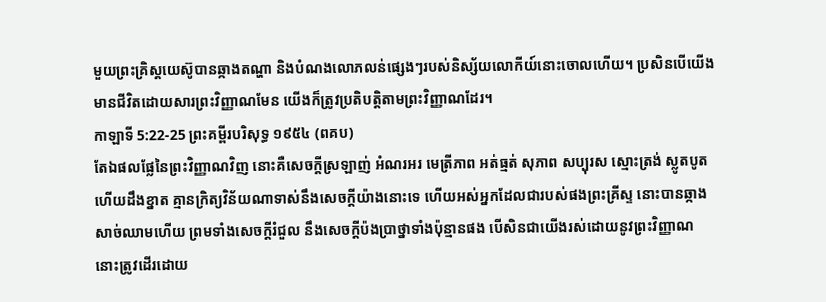មួយព្រះគ្រិស្តយេស៊ូបានឆ្កាងតណ្ហា និងបំណងលោភលន់ផ្សេងៗរបស់និស្ស័យលោកីយ៍នោះចោលហើយ។ ប្រសិនបើយើងមានជីវិតដោយសារព្រះវិញ្ញាណមែន យើងក៏ត្រូវប្រតិបត្តិតាមព្រះវិញ្ញាណដែរ។
កាឡាទី 5:22-25 ព្រះគម្ពីរបរិសុទ្ធ ១៩៥៤ (ពគប)
តែឯផលផ្លែនៃព្រះវិញ្ញាណវិញ នោះគឺសេចក្ដីស្រឡាញ់ អំណរអរ មេត្រីភាព អត់ធ្មត់ សុភាព សប្បុរស ស្មោះត្រង់ ស្លូតបូត ហើយដឹងខ្នាត គ្មានក្រិត្យវិន័យណាទាស់នឹងសេចក្ដីយ៉ាងនោះទេ ហើយអស់អ្នកដែលជារបស់ផងព្រះគ្រីស្ទ នោះបានឆ្កាងសាច់ឈាមហើយ ព្រមទាំងសេចក្ដីរំជួល នឹងសេចក្ដីប៉ងប្រាថ្នាទាំងប៉ុន្មានផង បើសិនជាយើងរស់ដោយនូវព្រះវិញ្ញាណ នោះត្រូវដើរដោយ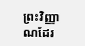ព្រះវិញ្ញាណដែរ